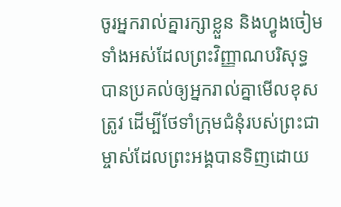ចូរអ្នករាល់គ្នារក្សាខ្លួន និងហ្វូងចៀមទាំងអស់ដែលព្រះវិញ្ញាណបរិសុទ្ធបានប្រគល់ឲ្យអ្នករាល់គ្នាមើលខុសត្រូវ ដើម្បីថែទាំក្រុមជំនុំរបស់ព្រះជាម្ចាស់ដែលព្រះអង្គបានទិញដោយ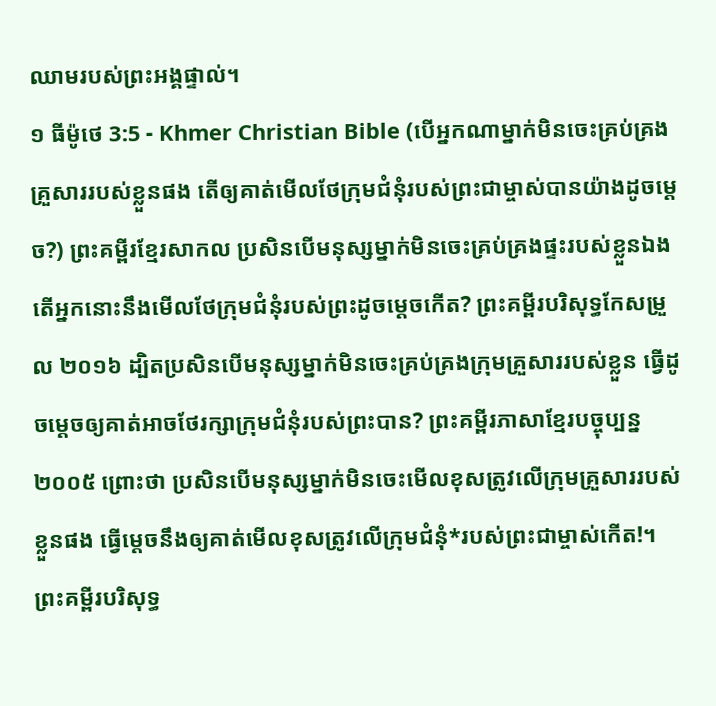ឈាមរបស់ព្រះអង្គផ្ទាល់។
១ ធីម៉ូថេ 3:5 - Khmer Christian Bible (បើអ្នកណាម្នាក់មិនចេះគ្រប់គ្រងគ្រួសាររបស់ខ្លួនផង តើឲ្យគាត់មើលថែក្រុមជំនុំរបស់ព្រះជាម្ចាស់បានយ៉ាងដូចម្ដេច?) ព្រះគម្ពីរខ្មែរសាកល ប្រសិនបើមនុស្សម្នាក់មិនចេះគ្រប់គ្រងផ្ទះរបស់ខ្លួនឯង តើអ្នកនោះនឹងមើលថែក្រុមជំនុំរបស់ព្រះដូចម្ដេចកើត? ព្រះគម្ពីរបរិសុទ្ធកែសម្រួល ២០១៦ ដ្បិតប្រសិនបើមនុស្សម្នាក់មិនចេះគ្រប់គ្រងក្រុមគ្រួសាររបស់ខ្លួន ធ្វើដូចម្ដេចឲ្យគាត់អាចថែរក្សាក្រុមជំនុំរបស់ព្រះបាន? ព្រះគម្ពីរភាសាខ្មែរបច្ចុប្បន្ន ២០០៥ ព្រោះថា ប្រសិនបើមនុស្សម្នាក់មិនចេះមើលខុសត្រូវលើក្រុមគ្រួសាររបស់ខ្លួនផង ធ្វើម្ដេចនឹងឲ្យគាត់មើលខុសត្រូវលើក្រុមជំនុំ*របស់ព្រះជាម្ចាស់កើត!។ ព្រះគម្ពីរបរិសុទ្ធ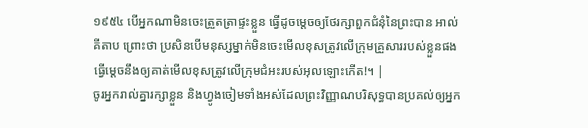១៩៥៤ បើអ្នកណាមិនចេះត្រួតត្រាផ្ទះខ្លួន ធ្វើដូចម្តេចឲ្យថែរក្សាពួកជំនុំនៃព្រះបាន អាល់គីតាប ព្រោះថា ប្រសិនបើមនុស្សម្នាក់មិនចេះមើលខុសត្រូវលើក្រុមគ្រួសាររបស់ខ្លួនផង ធ្វើម្ដេចនឹងឲ្យគាត់មើលខុសត្រូវលើក្រុមជំអះរបស់អុលឡោះកើត!។ |
ចូរអ្នករាល់គ្នារក្សាខ្លួន និងហ្វូងចៀមទាំងអស់ដែលព្រះវិញ្ញាណបរិសុទ្ធបានប្រគល់ឲ្យអ្នក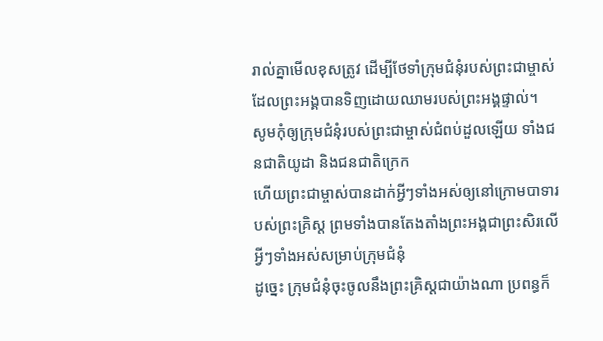រាល់គ្នាមើលខុសត្រូវ ដើម្បីថែទាំក្រុមជំនុំរបស់ព្រះជាម្ចាស់ដែលព្រះអង្គបានទិញដោយឈាមរបស់ព្រះអង្គផ្ទាល់។
សូមកុំឲ្យក្រុមជំនុំរបស់ព្រះជាម្ចាស់ជំពប់ដួលឡើយ ទាំងជនជាតិយូដា និងជនជាតិក្រេក
ហើយព្រះជាម្ចាស់បានដាក់អ្វីៗទាំងអស់ឲ្យនៅក្រោមបាទារបស់ព្រះគ្រិស្ដ ព្រមទាំងបានតែងតាំងព្រះអង្គជាព្រះសិរលើអ្វីៗទាំងអស់សម្រាប់ក្រុមជំនុំ
ដូច្នេះ ក្រុមជំនុំចុះចូលនឹងព្រះគ្រិស្ដជាយ៉ាងណា ប្រពន្ធក៏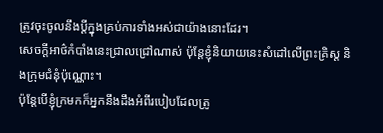ត្រូវចុះចូលនឹងប្ដីក្នុងគ្រប់ការទាំងអស់ជាយ៉ាងនោះដែរ។
សេចក្ដីអាថ៌កំបាំងនេះជ្រាលជ្រៅណាស់ ប៉ុន្ដែខ្ញុំនិយាយនេះសំដៅលើព្រះគ្រិស្ដ និងក្រុមជំនុំប៉ុណ្ណោះ។
ប៉ុន្ដែបើខ្ញុំក្រមកក៏អ្នកនឹងដឹងអំពីរបៀបដែលត្រូ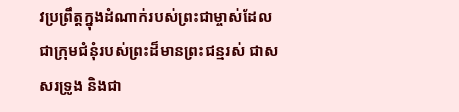វប្រព្រឹត្ដក្នុងដំណាក់របស់ព្រះជាម្ចាស់ដែលជាក្រុមជំនុំរបស់ព្រះដ៏មានព្រះជន្មរស់ ជាសសរទ្រូង និងជា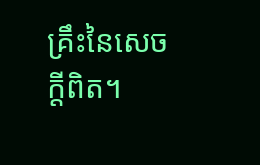គ្រឹះនៃសេចក្ដីពិត។